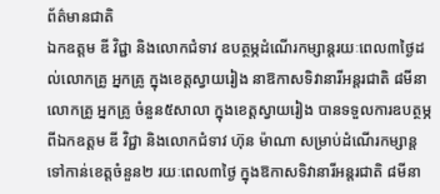ព័ត៌មានជាតិ
ឯកឧត្ដម ឌី វិជ្ជា និងលោកជំទាវ ឧបត្ថម្ភដំណើរកម្សាន្ដរយៈពេល៣ថ្ងៃដល់លោកគ្រូ អ្នកគ្រូ ក្នុងខេត្តស្វាយរៀង នាឱកាសទិវានារីអន្តរជាតិ ៨មីនា
លោកគ្រូ អ្នកគ្រូ ចំនួន៥សាលា ក្នុងខេត្តស្វាយរៀង បានទទួលការឧបត្ថម្ភពីឯកឧត្ដម ឌី វិជ្ជា និងលោកជំទាវ ហ៊ុន ម៉ាណា សម្រាប់ដំណើរកម្សាន្តទៅកាន់ខេត្តចំនួន២ រយៈពេល៣ថ្ងៃ ក្នុងឱកាសទិវានារីអន្តរជាតិ ៨មីនា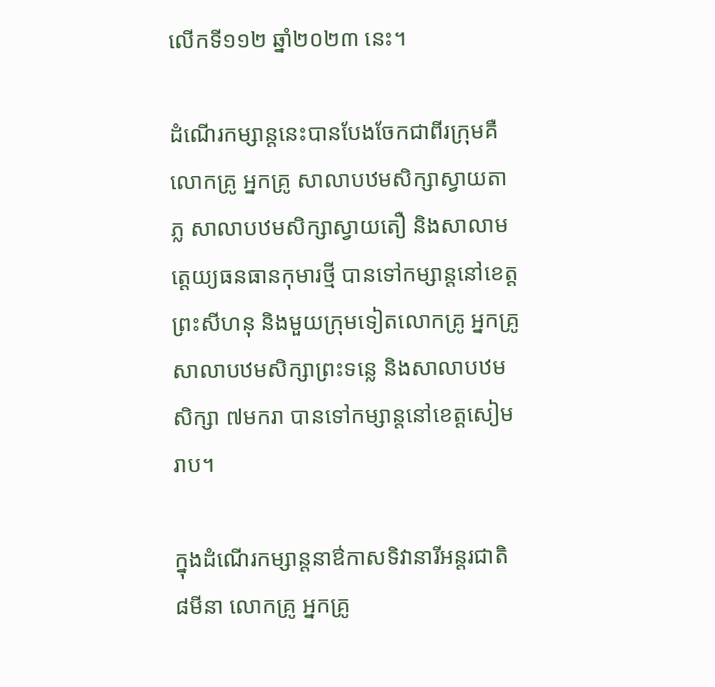លើកទី១១២ ឆ្នាំ២០២៣ នេះ។

ដំណើរកម្សាន្ដនេះបានបែងចែកជាពីរក្រុមគឺ លោកគ្រូ អ្នកគ្រូ សាលាបឋមសិក្សាស្វាយតាភ្ល សាលាបឋមសិក្សាស្វាយតឿ និងសាលាមត្តេយ្យធនធានកុមារថ្មី បានទៅកម្សាន្តនៅខេត្តព្រះសីហនុ និងមួយក្រុមទៀតលោកគ្រូ អ្នកគ្រូ សាលាបឋមសិក្សាព្រះទន្លេ និងសាលាបឋមសិក្សា ៧មករា បានទៅកម្សាន្តនៅខេត្តសៀមរាប។

ក្នុងដំណើរកម្សាន្ដនាឳកាសទិវានារីអន្តរជាតិ ៨មីនា លោកគ្រូ អ្នកគ្រូ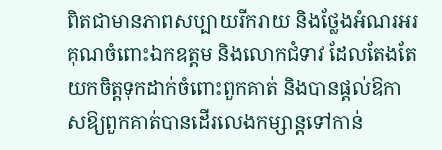ពិតជាមានភាពសប្បាយរីករាយ និងថ្លែងអំណរអរគុណចំពោះឯកឧត្ដម និងលោកជំទាវ ដែលតែងតែយកចិត្តទុកដាក់ចំពោះពួកគាត់ និងបានផ្ដល់ឱកាសឱ្យពួកគាត់បានដើរលេងកម្សាន្តទៅកាន់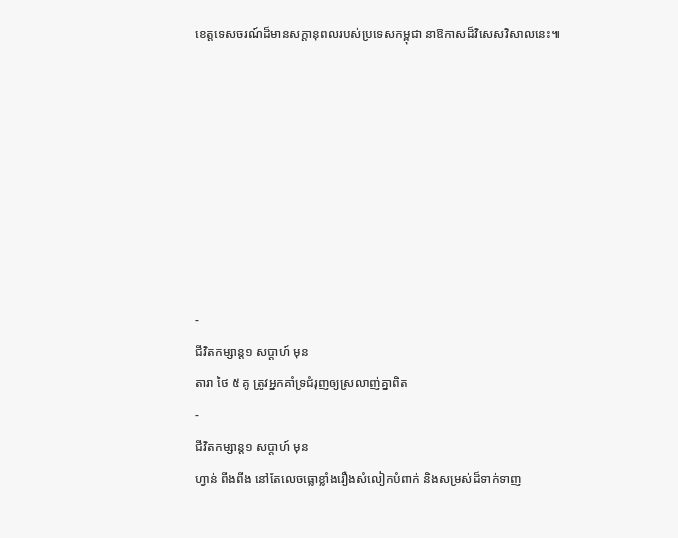ខេត្តទេសចរណ៍ដ៏មានសក្ដានុពលរបស់ប្រទេសកម្ពុជា នាឱកាសដ៏វិសេសវិសាលនេះ៕








-
ជីវិតកម្សាន្ដ១ សប្តាហ៍ មុន
តារា ថៃ ៥ គូ ត្រូវអ្នកគាំទ្រជំរុញឲ្យស្រលាញ់គ្នាពិត
-
ជីវិតកម្សាន្ដ១ សប្តាហ៍ មុន
ហ្វាន់ ពីងពីង នៅតែលេចធ្លោខ្លាំងរឿងសំលៀកបំពាក់ និងសម្រស់ដ៏ទាក់ទាញ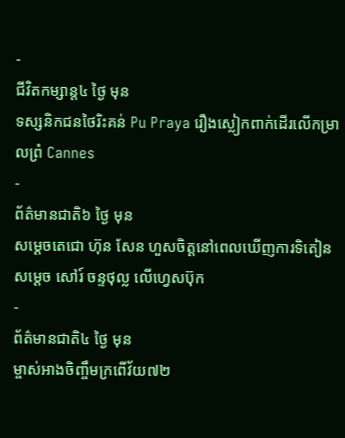-
ជីវិតកម្សាន្ដ៤ ថ្ងៃ មុន
ទស្សនិកជនថៃរិះគន់ Pu Praya រឿងស្លៀកពាក់ដើរលើកម្រាលព្រំ Cannes
-
ព័ត៌មានជាតិ៦ ថ្ងៃ មុន
សម្ដេចតេជោ ហ៊ុន សែន ហួសចិត្តនៅពេលឃើញការទិតៀន សម្តេច សៅរ៍ ចន្ទថុល្ល លើហ្វេសប៊ុក
-
ព័ត៌មានជាតិ៤ ថ្ងៃ មុន
ម្ចាស់អាងចិញ្ចឹមក្រពើវ័យ៧២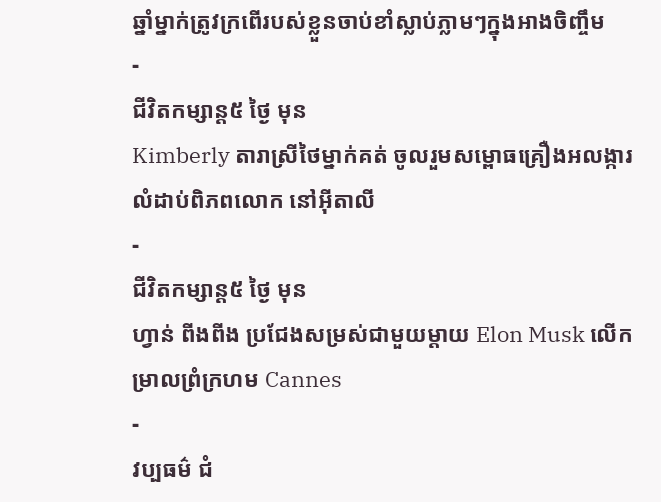ឆ្នាំម្នាក់ត្រូវក្រពើរបស់ខ្លួនចាប់ខាំស្លាប់ភ្លាមៗក្នុងអាងចិញ្ចឹម
-
ជីវិតកម្សាន្ដ៥ ថ្ងៃ មុន
Kimberly តារាស្រីថៃម្នាក់គត់ ចូលរួមសម្ពោធគ្រឿងអលង្ការលំដាប់ពិភពលោក នៅអ៊ីតាលី
-
ជីវិតកម្សាន្ដ៥ ថ្ងៃ មុន
ហ្វាន់ ពីងពីង ប្រជែងសម្រស់ជាមួយម្តាយ Elon Musk លើកម្រាលព្រំក្រហម Cannes
-
វប្បធម៌ ជំ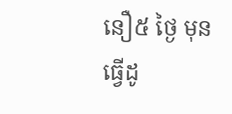នឿ៥ ថ្ងៃ មុន
ធ្វើដូ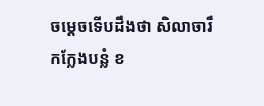ចម្ដេចទើបដឹងថា សិលាចារឹកក្លែងបន្លំ ខ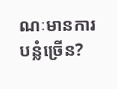ណៈមានការបន្លំច្រើន?